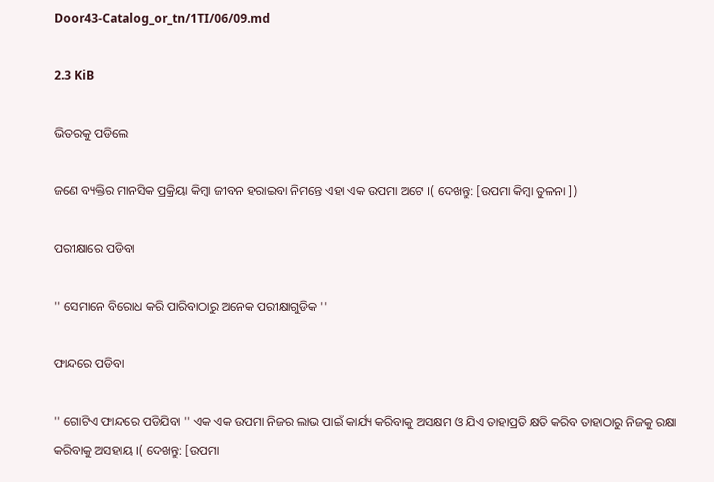Door43-Catalog_or_tn/1TI/06/09.md

2.3 KiB

ଭିତରକୁ ପଡିଲେ

ଜଣେ ବ୍ୟକ୍ତିର ମାନସିକ ପ୍ରକ୍ରିୟା କିମ୍ବା ଜୀବନ ହରାଇବା ନିମନ୍ତେ ଏହା ଏକ ଉପମା ଅଟେ ।( ଦେଖନ୍ତୁ: [ଉପମା କିମ୍ବା ତୁଳନା ])

ପରୀକ୍ଷାରେ ପଡିବା

'' ସେମାନେ ବିରୋଧ କରି ପାରିବାଠାରୁ ଅନେକ ପରୀକ୍ଷାଗୁଡିକ ''

ଫାନ୍ଦରେ ପଡିବା

'' ଗୋଟିଏ ଫାନ୍ଦରେ ପଡିଯିବା '' ଏକ ଏକ ଉପମା ନିଜର ଲାଭ ପାଇଁ କାର୍ଯ୍ୟ କରିବାକୁ ଅସକ୍ଷମ ଓ ଯିଏ ତାହାପ୍ରତି କ୍ଷତି କରିବ ତାହାଠାରୁ ନିଜକୁ ରକ୍ଷା କରିବାକୁ ଅସହାୟ ।( ଦେଖନ୍ତୁ: [ଉପମା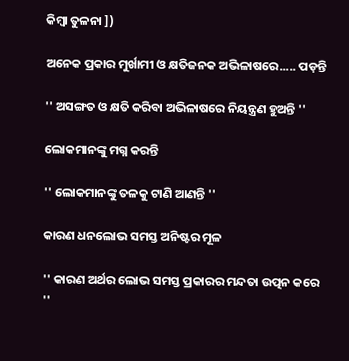କିମ୍ବା ତୁଳନା ])

ଅନେକ ପ୍ରକାର ମୁର୍ଖାମୀ ଓ କ୍ଷତିଜନକ ଅଭିଳାଷରେ..... ପଡ଼ନ୍ତି

'' ଅସଙ୍ଗତ ଓ କ୍ଷତି କରିବା ଅଭିଳାଷରେ ନିୟନ୍ତ୍ରଣ ହୁଅନ୍ତି ''

ଲୋକମାନଙ୍କୁ ମଗ୍ନ କରନ୍ତି

'' ଲୋକମାନଙ୍କୁ ତଳକୁ ଟାଣି ଆଣନ୍ତି ''

କାରଣ ଧନଲୋଭ ସମସ୍ତ ଅନିଷ୍ଟର ମୂଳ

'' କାରଣ ଅର୍ଥର ଲୋଭ ସମସ୍ତ ପ୍ରକାରର ମନ୍ଦତା ଉତ୍ପନ କରେ ''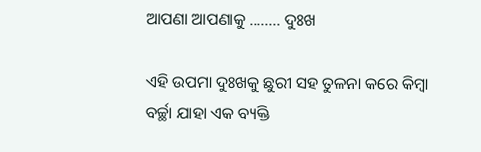ଆପଣା ଆପଣାକୁ ........ ଦୁଃଖ

ଏହି ଉପମା ଦୁଃଖକୁ ଛୁରୀ ସହ ତୁଳନା କରେ କିମ୍ବା ବର୍ଚ୍ଛା ଯାହା ଏକ ବ୍ୟକ୍ତି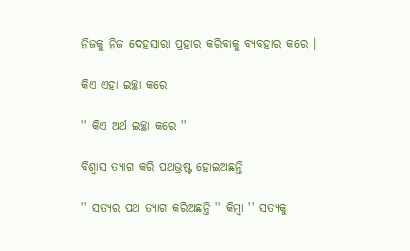ନିଜକୁ ନିଜ ଦେହସାରା ପ୍ରହାର କରିବାକୁ ବ୍ୟବହାର କରେ ।

କିଏ ଏହା ଇଚ୍ଛା କରେ

'' କିଏ ଅର୍ଥ ଇଚ୍ଛା କରେ ''

ବିଶ୍ୱାସ ତ୍ୟାଗ କରି ପଥଭ୍ରଷ୍ଟ ହୋଇଅଛନ୍ତି

'' ସତ୍ୟର ପଥ ତ୍ୟାଗ କରିଅଛନ୍ତି '' କିମ୍ବା '' ସତ୍ୟକୁ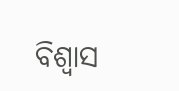ବିଶ୍ଵାସ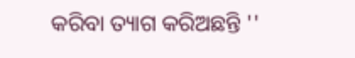କରିବା ତ୍ୟାଗ କରିଅଛନ୍ତି ''